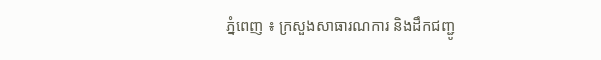ភ្នំពេញ ៖ ក្រសួងសាធារណការ និងដឹកជញ្ជូ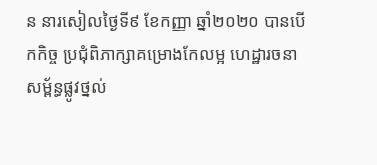ន នារសៀលថ្ងៃទី៩ ខែកញ្ញា ឆ្នាំ២០២០ បានបើកកិច្ច ប្រជុំពិភាក្សាគម្រោងកែលម្អ ហេដ្ឋារចនាសម្ព័ន្ធផ្លូវថ្នល់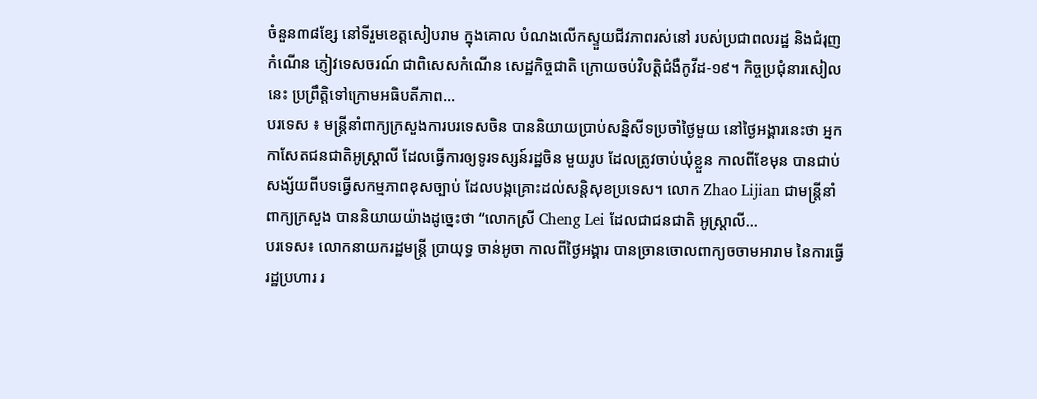ចំនួន៣៨ខ្សែ នៅទីរួមខេត្តសៀបរាម ក្នុងគោល បំណងលើកស្ទួយជីវភាពរស់នៅ របស់ប្រជាពលរដ្ឋ និងជំរុញកំណើន ភ្ញៀវទេសចរណ៍ ជាពិសេសកំណើន សេដ្ឋកិច្ចជាតិ ក្រោយចប់វិបត្តិជំងឺកូវីដ-១៩។ កិច្ចប្រជុំនារសៀលនេះ ប្រព្រឹត្តិទៅក្រោមអធិបតីភាព...
បរទេស ៖ មន្ត្រីនាំពាក្យក្រសួងការបរទេសចិន បាននិយាយប្រាប់សន្និសីទប្រចាំថ្ងៃមួយ នៅថ្ងៃអង្គារនេះថា អ្នកកាសែតជនជាតិអូស្ត្រាលី ដែលធ្វើការឲ្យទូរទស្សន៍រដ្ឋចិន មួយរូប ដែលត្រូវចាប់ឃុំខ្លួន កាលពីខែមុន បានជាប់សង្ស័យពីបទធ្វើសកម្មភាពខុសច្បាប់ ដែលបង្កគ្រោះដល់សន្តិសុខប្រទេស។ លោក Zhao Lijian ជាមន្ត្រីនាំពាក្យក្រសួង បាននិយាយយ៉ាងដូច្នេះថា “លោកស្រី Cheng Lei ដែលជាជនជាតិ អូស្ត្រាលី...
បរទេស៖ លោកនាយករដ្ឋមន្រ្តី ប្រាយុទ្ធ ចាន់អូចា កាលពីថ្ងៃអង្គារ បានច្រានចោលពាក្យចចាមអារាម នៃការធ្វើរដ្ឋប្រហារ រ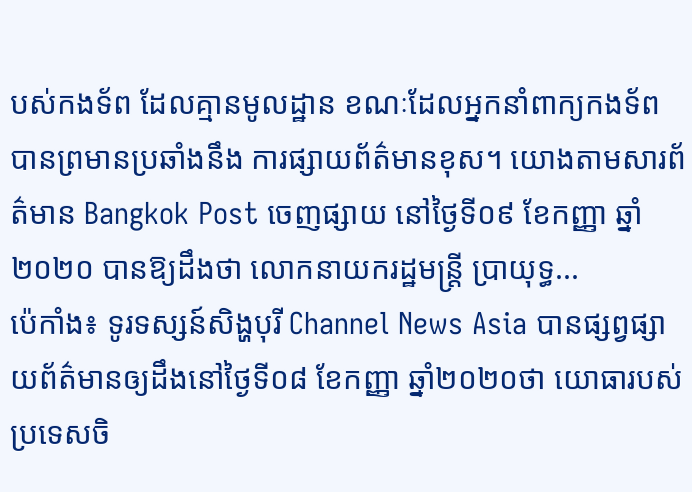បស់កងទ័ព ដែលគ្មានមូលដ្ឋាន ខណៈដែលអ្នកនាំពាក្យកងទ័ព បានព្រមានប្រឆាំងនឹង ការផ្សាយព័ត៌មានខុស។ យោងតាមសារព័ត៌មាន Bangkok Post ចេញផ្សាយ នៅថ្ងៃទី០៩ ខែកញ្ញា ឆ្នាំ២០២០ បានឱ្យដឹងថា លោកនាយករដ្ឋមន្រ្តី ប្រាយុទ្ធ...
ប៉េកាំង៖ ទូរទស្សន៍សិង្ហបុរី Channel News Asia បានផ្សព្វផ្សាយព័ត៌មានឲ្យដឹងនៅថ្ងៃទី០៨ ខែកញ្ញា ឆ្នាំ២០២០ថា យោធារបស់ប្រទេសចិ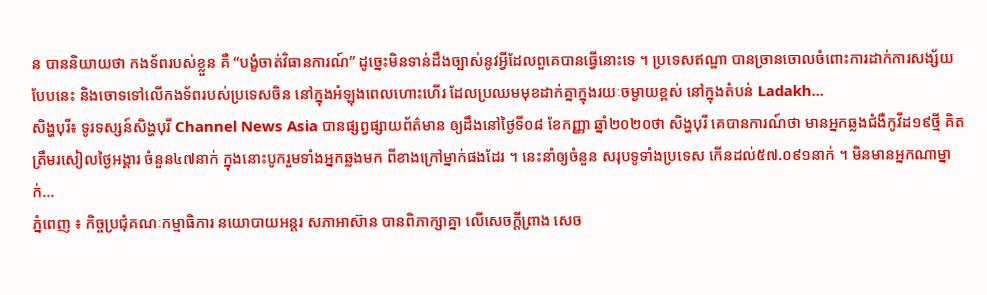ន បាននិយាយថា កងទ័ពរបស់ខ្លួន គឺ “បង្ខំចាត់វិធានការណ៍” ដូច្នេះមិនទាន់ដឹងច្បាស់នូវអ្វីដែលពួគេបានធ្វើនោះទេ ។ ប្រទេសឥណ្ឌា បានច្រានចោលចំពោះការដាក់ការសង្ស័យបែបនេះ និងចោទទៅលើកងទ័ពរបស់ប្រទេសចិន នៅក្នុងអំឡុងពេលហោះហើរ ដែលប្រឈមមុខដាក់គ្នាក្នុងរយៈចម្ងាយខ្ពស់ នៅក្នុងតំបន់ Ladakh...
សិង្ហបុរី៖ ទូរទស្សន៍សិង្ហបុរី Channel News Asia បានផ្សព្វផ្សាយព័ត៌មាន ឲ្យដឹងនៅថ្ងៃទី០៨ ខែកញ្ញា ឆ្នាំ២០២០ថា សិង្ហបុរី គេបានការណ៍ថា មានអ្នកឆ្លងជំងឺកូវីដ១៩ថ្មី គិតត្រឹមរសៀលថ្ងៃអង្គារ ចំនួន៤៧នាក់ ក្នុងនោះបូករួមទាំងអ្នកឆ្លងមក ពីខាងក្រៅម្នាក់ផងដែរ ។ នេះនាំឲ្យចំនួន សរុបទូទាំងប្រទេស កើនដល់៥៧.០៩១នាក់ ។ មិនមានអ្នកណាម្នាក់...
ភ្នំពេញ ៖ កិច្ចប្រជុំគណៈកម្មាធិការ នយោបាយអន្តរ សភាអាស៊ាន បានពិភាក្សាគ្នា លើសេចក្ដីព្រាង សេច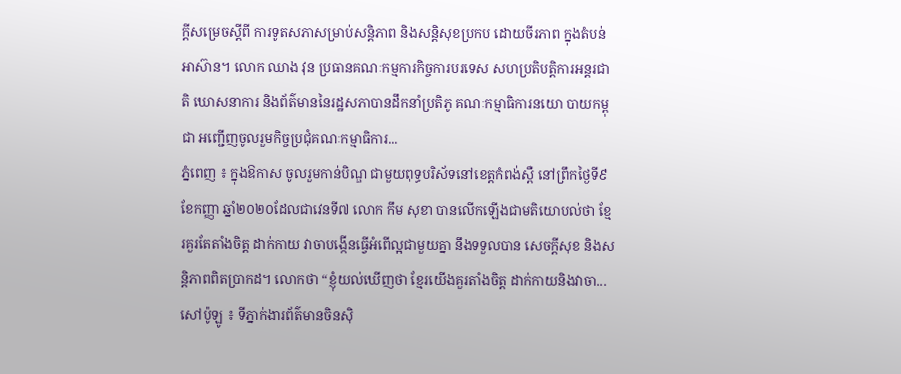ក្ដីសម្រេចស្ដីពី ការទូតសភាសម្រាប់សន្តិភាព និងសន្តិសុខប្រកប ដោយចីរភាព ក្នុងតំបន់អាស៊ាន។ លោក ឈាង វុន ប្រធានគណៈកម្មការកិច្ចការបរទេស សហប្រតិបត្តិការអន្តរជាតិ ឃោសនាការ និងព័ត៌មាននៃរដ្ឋសភាបានដឹកនាំប្រតិភូ គណៈកម្មាធិការនយោ បាយកម្ពុជា អញ្ជើញចូលរួមកិច្ចប្រជុំគណៈកម្មាធិការ...
ភ្នំពេញ ៖ ក្នុងឱកាស ចូលរួមកាន់បិណ្ឌ ជាមួយពុទ្ធបរិស័ទនៅខេត្តកំពង់ស្ពឺ នៅព្រឹកថ្ងៃទី៩ ខែកញ្ញា ឆ្នាំ២០២០ដែលជាវេនទី៧ លោក កឹម សុខា បានលើកឡើងជាមតិយោបល់ថា ខ្មែរគួរតែតាំងចិត្ត ដាក់កាយ វាចាបង្កើនធ្វើអំពើល្អជាមួយគ្នា នឹងទទួលបាន សេចក្តីសុខ និងសន្តិភាពពិតប្រាកដ។ លោកថា “ខ្ញុំយល់ឃើញថា ខ្មែរយើងគួរតាំងចិត្ត ដាក់កាយនិងវាចា...
សៅប៉ូឡូ ៖ ទីភ្នាក់ងារព័ត៌មានចិនស៊ិ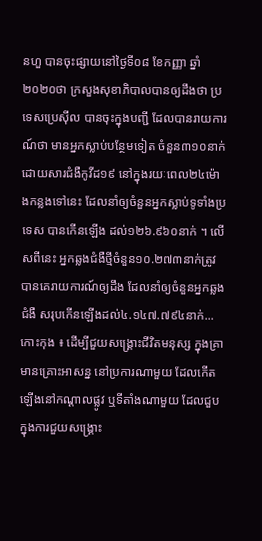នហួ បានចុះផ្សាយនៅថ្ងៃទី០៨ ខែកញ្ញា ឆ្នាំ២០២០ថា ក្រសួងសុខាភិបាលបានឲ្យដឹងថា ប្រទេសប្រេស៊ីល បានចុះក្នុងបញ្ជី ដែលបានរាយការណ៍ថា មានអ្នកស្លាប់បន្ថែមទៀត ចំនួន៣១០នាក់ ដោយសារជំងឺកូវីដ១៩ នៅក្នុងរយៈពេល២៤ម៉ោងកន្លងទៅនេះ ដែលនាំឲ្យចំនួនអ្នកស្លាប់ទូទាំងប្រទេស បានកើនឡើង ដល់១២៦.៩៦០នាក់ ។ លើសពីនេះ អ្នកឆ្លងជំងឺថ្មីចំនួន១០.២៧៣នាក់ត្រូវបានគេរាយការណ៍ឲ្យដឹង ដែលនាំឲ្យចំនួនអ្នកឆ្លងជំងឺ សរុបកើនឡើងដល់៤.១៤៧.៧៩៤នាក់...
កោះកុង ៖ ដើម្បីជួយសង្រ្គោះជីវិតមនុស្ស ក្នុងគ្រាមានគ្រោះអាសន្ន នៅប្រការណាមួយ ដែលកើតឡើងនៅកណ្តាលផ្លូវ ឬទីតាំងណាមួយ ដែលជួបក្នុងការជួយសង្រ្គោះ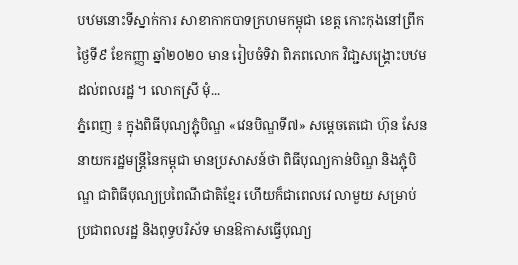បឋមនោះទីស្នាក់ការ សាខាកាកបាទក្រហមកម្ពុជា ខេត្ដ កោះកុងនៅព្រឹកថ្ងៃទី៩ ខែកញ្ញា ឆ្នាំ២០២០ មាន រៀបចំទិវា ពិភពលោក វិជា្ជសង្គ្រោះបឋម ដល់ពលរដ្ឋ ។ លោកស្រី មុំ...
ភ្នំពេញ ៖ ក្នុងពិធីបុណ្យភ្ជុំបិណ្ឌ «វេនបិណ្ឌទី៧» សម្ដេចតេជោ ហ៊ុន សែន នាយករដ្ឋមន្ដ្រីនៃកម្ពុជា មានប្រសាសន៍ថា ពិធីបុណ្យកាន់បិណ្ឌ និងភ្ជុំបិណ្ឌ ជាពិធីបុណ្យប្រពៃណីជាតិខ្មែរ ហើយក៏ជាពេលវេ លាមួយ សម្រាប់ប្រជាពលរដ្ឋ និងពុទ្ធបរិស័ទ មានឱកាសធ្វើបុណ្យ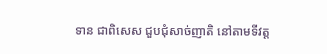ទាន ជាពិសេស ជួបជុំសាច់ញាតិ នៅតាមទីវត្ត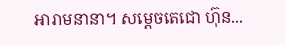អារាមនានា។ សម្ដេចតេជោ ហ៊ុន...